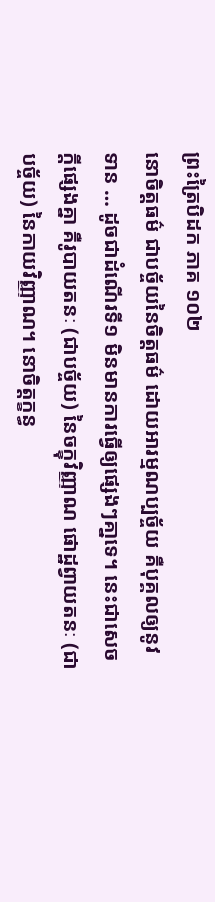ព្រះត្រៃបិដក ភាគ ១០២
នោចិត្តធម៌ ជាបច្ច័យនៃចិត្តធម៌ ដោយអារម្មណប្បច្ច័យ គឺបុគ្គលឲ្យនូវទាន … ដូចជាដំណើរទី១ មិនមានការធ្វើឲ្យផេ្សងៗគា្នទេ។ នេះជាសេចក្តីផេ្សងគ្នា គឺរូបាយតនៈ (ជាបច្ច័យ) នៃចក្ខុវិញ្ញាណ ផោដ្ឋព្វាយតនៈ (ជាបច្ច័យ) នៃកាយវិញ្ញាណ។ នោចិត្តក្ខន្ធ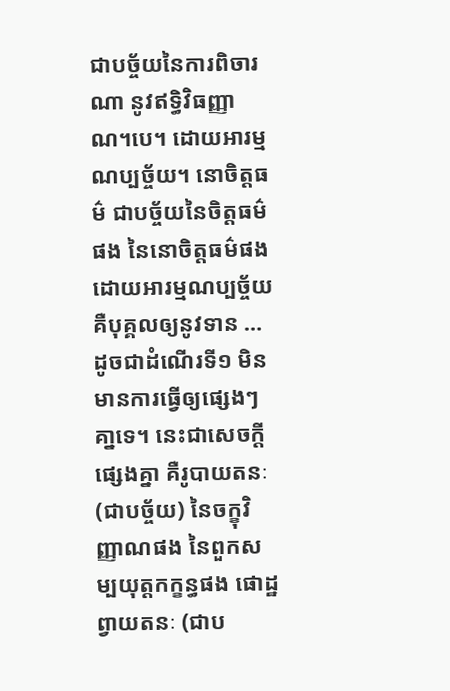ជាបច្ច័យនៃការពិចារណា នូវឥទ្ធិវិធញ្ញាណ។បេ។ ដោយអារម្មណប្បច្ច័យ។ នោចិត្តធម៌ ជាបច្ច័យនៃចិត្តធម៌ផង នៃនោចិត្តធម៌ផង ដោយអារម្មណប្បច្ច័យ គឺបុគ្គលឲ្យនូវទាន … ដូចជាដំណើរទី១ មិនមានការធ្វើឲ្យផ្សេងៗគា្នទេ។ នេះជាសេចក្តីផ្សេងគ្នា គឺរូបាយតនៈ (ជាបច្ច័យ) នៃចក្ខុវិញ្ញាណផង នៃពួកសម្បយុត្តកក្ខន្ធផង ផោដ្ឋព្វាយតនៈ (ជាប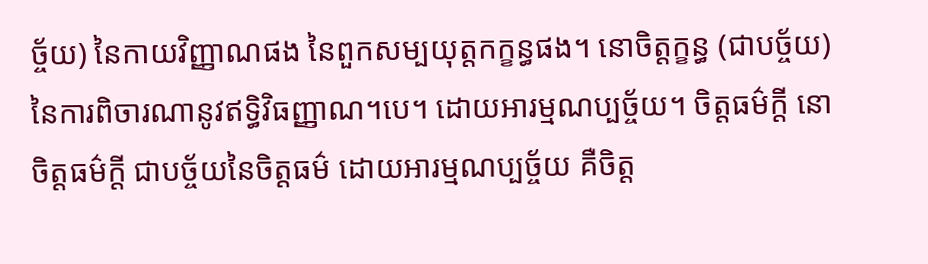ច្ច័យ) នៃកាយវិញ្ញាណផង នៃពួកសម្បយុត្តកក្ខន្ធផង។ នោចិត្តក្ខន្ធ (ជាបច្ច័យ) នៃការពិចារណានូវឥទ្ធិវិធញ្ញាណ។បេ។ ដោយអារម្មណប្បច្ច័យ។ ចិត្តធម៌ក្តី នោចិត្តធម៌ក្តី ជាបច្ច័យនៃចិត្តធម៌ ដោយអារម្មណប្បច្ច័យ គឺចិត្ត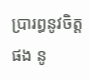ប្រារព្ធនូវចិត្តផង នូ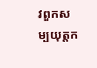វពួកសម្បយុត្តក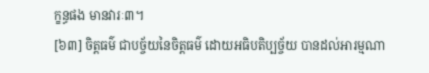ក្ខន្ធផង មានវារៈ៣។
[៦៣] ចិត្តធម៌ ជាបច្ច័យនៃចិត្តធម៌ ដោយអធិបតិប្បច្ច័យ បានដល់អារម្មណា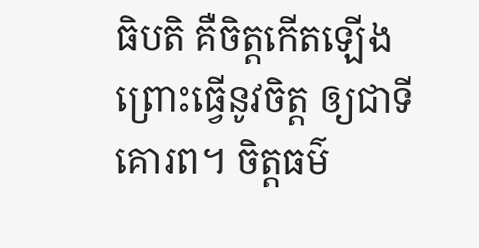ធិបតិ គឺចិត្តកើតឡើង ព្រោះធើ្វនូវចិត្ត ឲ្យជាទីគោរព។ ចិត្តធម៌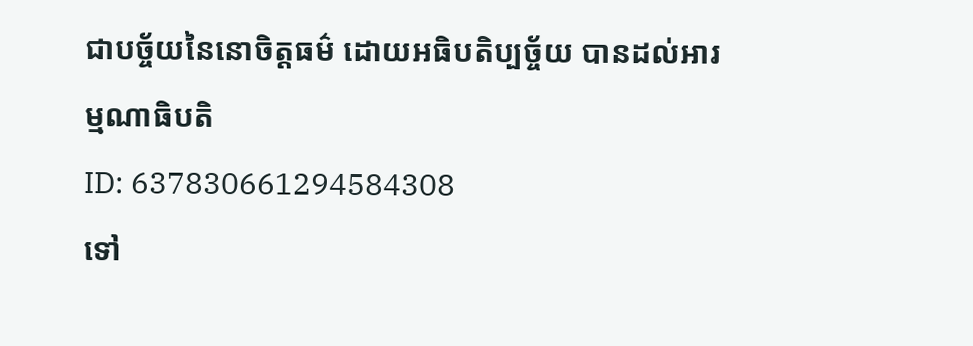ជាបច្ច័យនៃនោចិត្តធម៌ ដោយអធិបតិប្បច្ច័យ បានដល់អារម្មណាធិបតិ
ID: 637830661294584308
ទៅ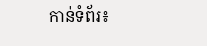កាន់ទំព័រ៖